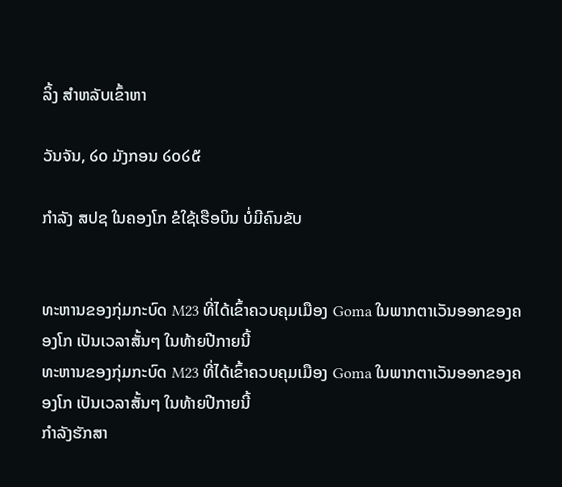ລິ້ງ ສຳຫລັບເຂົ້າຫາ

ວັນຈັນ, ໒໐ ມັງກອນ ໒໐໒໕

ກຳລັງ ສປຊ ໃນຄອງໂກ ຂໍໃຊ້ເຮືອບິນ ບໍ່ມີຄົນຂັບ


ທະຫານຂອງກຸ່ມກະບົດ M23 ທີ່ໄດ້ເຂົ້າຄວບຄຸມເມືອງ Goma ໃນພາກຕາເວັນອອກຂອງຄອງໂກ ເປັນເວລາສັ້ນໆ ໃນທ້າຍປີກາຍນີ້
ທະຫານຂອງກຸ່ມກະບົດ M23 ທີ່ໄດ້ເຂົ້າຄວບຄຸມເມືອງ Goma ໃນພາກຕາເວັນອອກຂອງຄອງໂກ ເປັນເວລາສັ້ນໆ ໃນທ້າຍປີກາຍນີ້
ກຳລັງຮັກສາ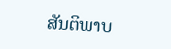ສັນຕິພາບ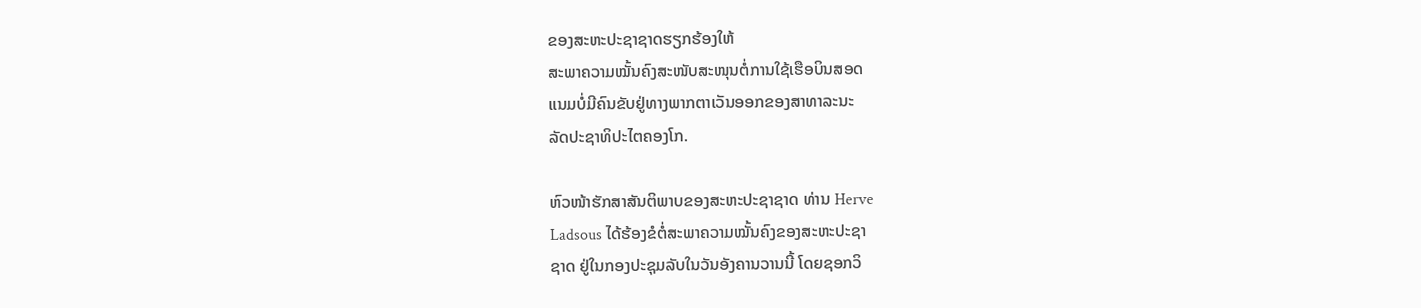ຂອງສະຫະປະຊາຊາດຮຽກຮ້ອງໃຫ້
ສະພາຄວາມໝັ້ນຄົງສະໜັບສະໜຸນຕໍ່ການໃຊ້ເຮືອບິນສອດ
ແນມບໍ່ມີຄົນຂັບຢູ່ທາງພາກຕາເວັນອອກຂອງສາທາລະນະ
ລັດປະຊາທິປະໄຕຄອງໂກ.

ຫົວໜ້າຮັກສາສັນຕິພາບຂອງສະຫະປະຊາຊາດ ທ່ານ Herve
Ladsous ໄດ້ຮ້ອງຂໍຕໍ່ສະພາຄວາມໝັ້ນຄົງຂອງສະຫະປະຊາ
ຊາດ ຢູ່ໃນກອງປະຊຸມລັບໃນວັນອັງຄານວານນີ້ ໂດຍຊອກວິ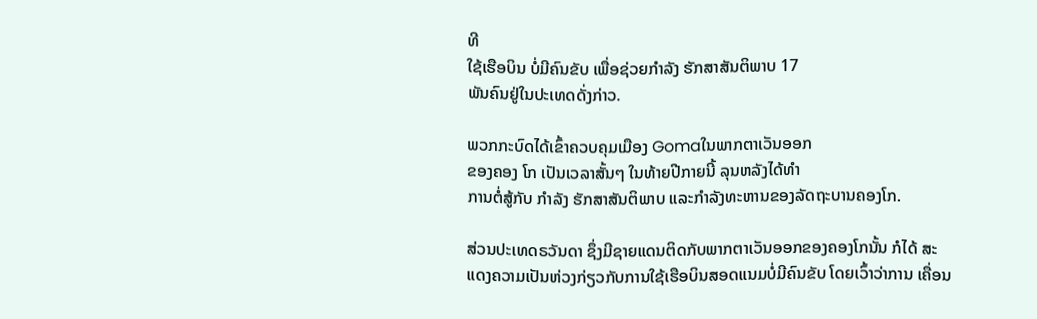ທີ
ໃຊ້ເຮືອບິນ ບໍ່ມີຄົນຂັບ ເພື່ອຊ່ວຍກຳລັງ ຮັກສາສັນຕິພາບ 17
ພັນຄົນຢູ່ໃນປະເທດດັ່ງກ່າວ.

ພວກກະບົດໄດ້ເຂົ້າຄວບຄຸມເມືອງ Gomaໃນພາກຕາເວັນອອກ
ຂອງຄອງ ໂກ ເປັນເວລາສັ້ນໆ ໃນທ້າຍປີກາຍນີ້ ລຸນຫລັງໄດ້ທໍາ
ການຕໍ່ສູ້ກັບ ກຳລັງ ຮັກສາສັນຕິພາບ ແລະກໍາລັງທະຫານຂອງລັດຖະບານຄອງໂກ.

ສ່ວນປະເທດຣວັນດາ ຊຶ່ງມີຊາຍແດນຕິດກັບພາກຕາເວັນອອກຂອງຄອງໂກນັ້ນ ກໍໄດ້ ສະແດງຄວາມເປັນຫ່ວງກ່ຽວກັບການໃຊ້ເຮືອບິນສອດແນມບໍ່ມີຄົນຂັບ ໂດຍເວົ້າວ່າການ ເຄື່ອນ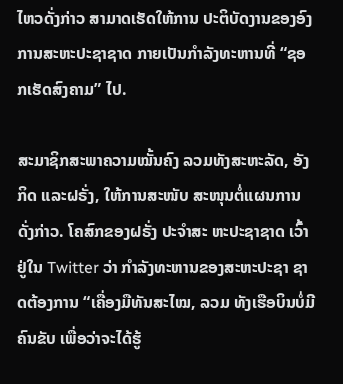ໄຫວດັ່ງກ່າວ ສາມາດເຮັດໃຫ້ການ ປະຕິບັດງານຂອງອົງການສະຫະປະຊາຊາດ ກາຍເປັນກໍາລັງທະຫານທີ່ “ຊອກເຮັດສົງຄາມ” ໄປ.

ສະມາຊິກສະພາຄວາມໝັ້ນຄົງ ລວມທັງສະຫະລັດ, ອັງກິດ ແລະຝຣັ່ງ, ໃຫ້ການສະໜັບ ສະໜຸນຕໍ່ແຜນການດັ່ງກ່າວ. ໂຄສົກຂອງຝຣັ່ງ ປະຈໍາສະ ຫະປະຊາຊາດ ເວົ້າຢູ່ໃນ Twitter ວ່າ ກໍາລັງທະຫານຂອງສະຫະປະຊາ ຊາດຕ້ອງການ “ເຄື່ອງມືທັນສະໄໝ, ລວມ ທັງເຮືອບິນບໍ່ມີຄົນຂັບ ເພື່ອວ່າຈະໄດ້ຮູ້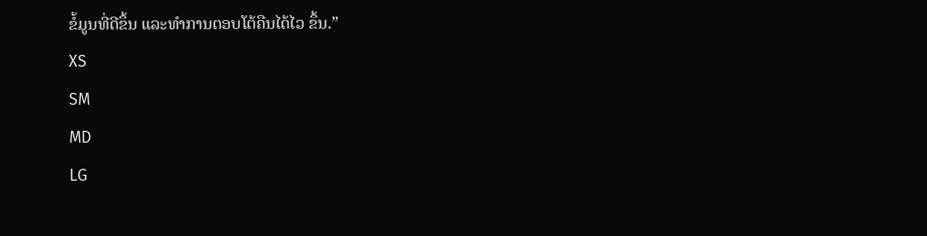ຂໍ້ມູນທີ່ດີຂຶ້ນ ແລະທໍາການຕອບໂຕ້ຄືນໄດ້ໄວ ຂຶ້ນ.”
XS
SM
MD
LG